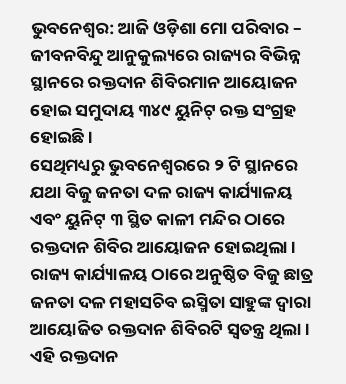ଭୁବନେଶ୍ୱର: ଆଜି ଓଡ଼ିଶା ମୋ ପରିବାର – ଜୀବନବିନ୍ଦୁ ଆନୁକୁଲ୍ୟରେ ରାଜ୍ୟର ବିଭିନ୍ନ ସ୍ଥାନରେ ରକ୍ତଦାନ ଶିବିରମାନ ଆୟୋଜନ ହୋଇ ସମୁଦାୟ ୩୪୯ ୟୁନିଟ୍ ରକ୍ତ ସଂଗ୍ରହ ହୋଇଛି ।
ସେଥିମଧ୍ୟରୁ ଭୁବନେଶ୍ବରରେ ୨ ଟି ସ୍ଥାନରେ ଯଥା ବିଜୁ ଜନତା ଦଳ ରାଜ୍ୟ କାର୍ଯ୍ୟାଳୟ ଏବଂ ୟୁନିଟ୍ ୩ ସ୍ଥିତ କାଳୀ ମନ୍ଦିର ଠାରେ ରକ୍ତଦାନ ଶିବିର ଆୟୋଜନ ହୋଇଥିଲା । ରାଜ୍ୟ କାର୍ଯ୍ୟାଳୟ ଠାରେ ଅନୁଷ୍ଠିତ ବିଜୁ ଛାତ୍ର ଜନତା ଦଳ ମହାସଚିବ ଇସ୍ମିତା ସାହୁଙ୍କ ଦ୍ୱାରା ଆୟୋଜିତ ରକ୍ତଦାନ ଶିବିରଟି ସ୍ବତନ୍ତ୍ର ଥିଲା ।
ଏହି ରକ୍ତଦାନ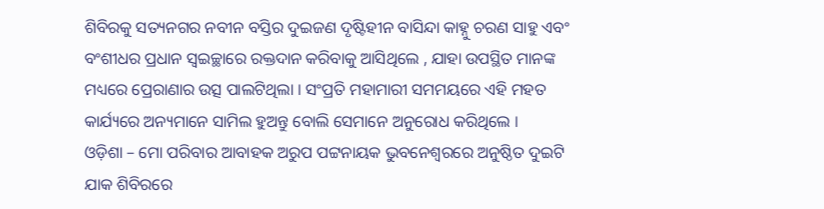ଶିବିରକୁ ସତ୍ୟନଗର ନବୀନ ବସ୍ତିର ଦୁଇଜଣ ଦୃଷ୍ଟିହୀନ ବାସିନ୍ଦା କାହ୍ନୁ ଚରଣ ସାହୁ ଏବଂ ବଂଶୀଧର ପ୍ରଧାନ ସ୍ଵଇଚ୍ଛାରେ ରକ୍ତଦାନ କରିବାକୁ ଆସିଥିଲେ , ଯାହା ଉପସ୍ଥିତ ମାନଙ୍କ ମଧ୍ୟରେ ପ୍ରେରାଣାର ଉତ୍ସ ପାଲଟିଥିଲା । ସଂପ୍ରତି ମହାମାରୀ ସମମୟରେ ଏହି ମହତ କାର୍ଯ୍ୟରେ ଅନ୍ୟମାନେ ସାମିଲ ହୁଅନ୍ତୁ ବୋଲି ସେମାନେ ଅନୁରୋଧ କରିଥିଲେ ।
ଓଡ଼ିଶା – ମୋ ପରିବାର ଆବାହକ ଅରୁପ ପଟ୍ଟନାୟକ ଭୁବନେଶ୍ବରରେ ଅନୁଷ୍ଠିତ ଦୁଇଟି ଯାକ ଶିବିରରେ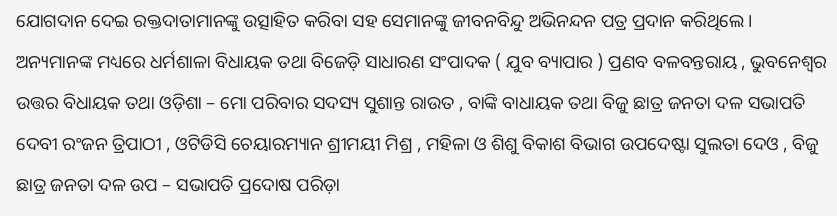ଯୋଗଦାନ ଦେଇ ରକ୍ତଦାତାମାନଙ୍କୁ ଉତ୍ସାହିତ କରିବା ସହ ସେମାନଙ୍କୁ ଜୀବନବିନ୍ଦୁ ଅଭିନନ୍ଦନ ପତ୍ର ପ୍ରଦାନ କରିଥିଲେ ।
ଅନ୍ୟମାନଙ୍କ ମଧ୍ୟରେ ଧର୍ମଶାଳା ବିଧାୟକ ତଥା ବିଜେଡ଼ି ସାଧାରଣ ସଂପାଦକ ( ଯୁବ ବ୍ୟାପାର ) ପ୍ରଣବ ବଳବନ୍ତରାୟ , ଭୁବନେଶ୍ୱର ଉତ୍ତର ବିଧାୟକ ତଥା ଓଡ଼ିଶା – ମୋ ପରିବାର ସଦସ୍ୟ ସୁଶାନ୍ତ ରାଉତ , ବାଙ୍କି ବାଧାୟକ ତଥା ବିଜୁ ଛାତ୍ର ଜନତା ଦଳ ସଭାପତି ଦେବୀ ରଂଜନ ତ୍ରିପାଠୀ , ଓଟିଡିସି ଚେୟାରମ୍ୟାନ ଶ୍ରୀମୟୀ ମିଶ୍ର , ମହିଳା ଓ ଶିଶୁ ବିକାଶ ବିଭାଗ ଉପଦେଷ୍ଟା ସୁଲତା ଦେଓ , ବିଜୁ ଛାତ୍ର ଜନତା ଦଳ ଉପ – ସଭାପତି ପ୍ରଦୋଷ ପରିଡ଼ା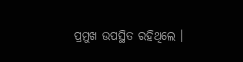ପ୍ରମୁଖ ଉପସ୍ଥିତ ରହିଥିଲେ ।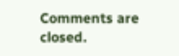Comments are closed.